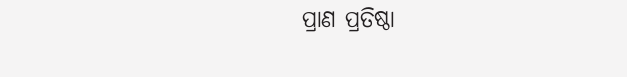ପ୍ରାଣ ପ୍ରତିଷ୍ଠା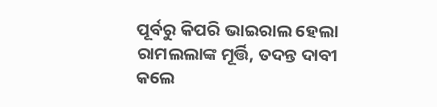ପୂର୍ବରୁ କିପରି ଭାଇରାଲ ହେଲା ରାମଲଲାଙ୍କ ମୂର୍ତ୍ତି, ତଦନ୍ତ ଦାବୀ କଲେ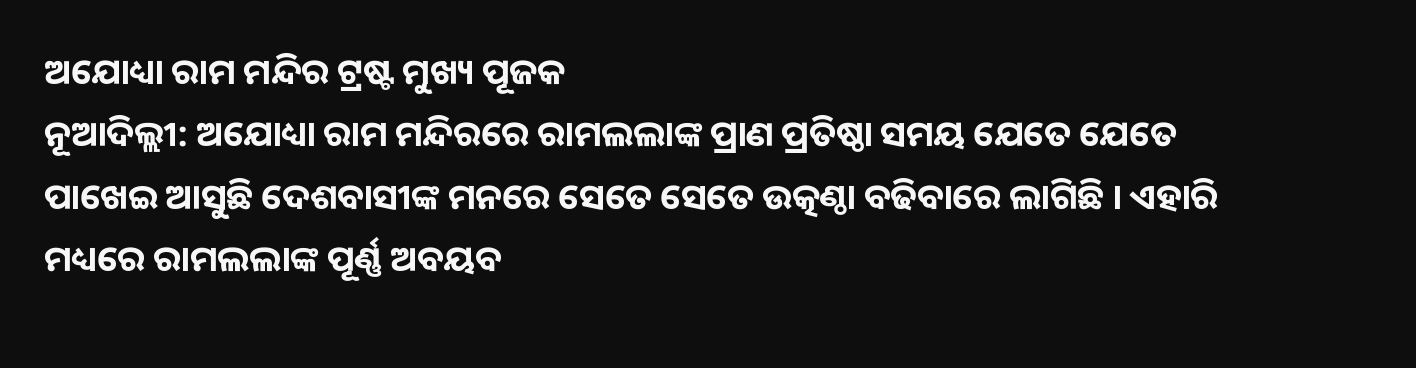ଅଯୋଧ୍ୟା ରାମ ମନ୍ଦିର ଟ୍ରଷ୍ଟ ମୁଖ୍ୟ ପୂଜକ
ନୂଆଦିଲ୍ଲୀ: ଅଯୋଧ୍ୟା ରାମ ମନ୍ଦିରରେ ରାମଲଲାଙ୍କ ପ୍ରାଣ ପ୍ରତିଷ୍ଠା ସମୟ ଯେତେ ଯେତେ ପାଖେଇ ଆସୁଛି ଦେଶବାସୀଙ୍କ ମନରେ ସେତେ ସେତେ ଉତ୍କଣ୍ଠା ବଢିବାରେ ଲାଗିଛି । ଏହାରି ମଧ୍ୟରେ ରାମଲଲାଙ୍କ ପୂର୍ଣ୍ଣ ଅବୟବ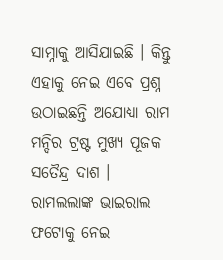ସାମ୍ନାକୁ ଆସିଯାଇଛି । କିନ୍ତୁ ଏହାକୁ ନେଇ ଏବେ ପ୍ରଶ୍ନ ଉଠାଇଛନ୍ତି ଅଯୋଧ୍ୟା ରାମ ମନ୍ଦିର ଟ୍ରଷ୍ଟ ମୁଖ୍ୟ ପୂଜକ ସତୈନ୍ଦ୍ର ଦାଶ ।
ରାମଲଲାଙ୍କ ଭାଇରାଲ ଫଟୋକୁ ନେଇ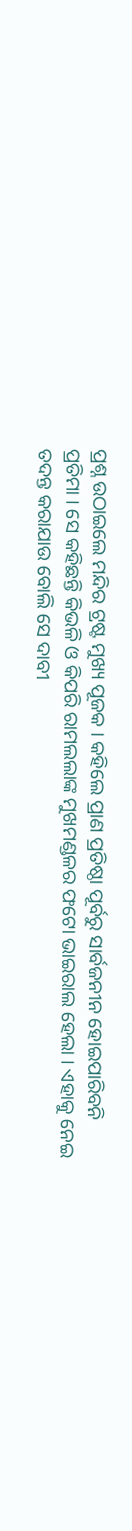ପ୍ରଶ୍ନ ଉଠାଇଲେ ମନ୍ଦିର ଟ୍ରଷ୍ଟ ମୁଖ୍ୟ ପୂଜକ । କହିଲେ ପ୍ରାଣ ପ୍ରତିଷ୍ଠା ପୂର୍ବରୁ ସାର୍ବଜନୀନ ହୋଇପାରିବନି ପ୍ରତିମା । ସେ କହିଛନ୍ତି କିଭଳି ଓ କିପରି ରାମଲଲାଙ୍କ ମୁଖମଣ୍ଡଳର ଫଟୋ ଭାଇରାଲ ହେଲା । ଏହାକୁ ନେଇ ତଦନ୍ତ କରାଯାଉ ବୋଲି ସେ ଦାବୀ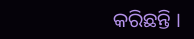କରିଛନ୍ତି ।